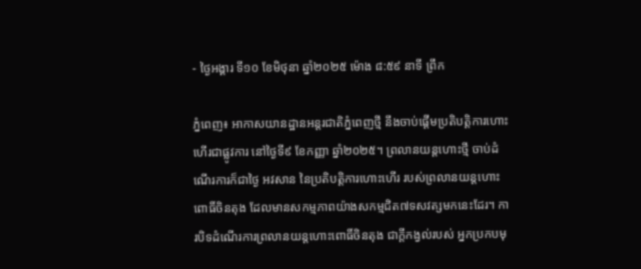- ថ្ងៃអង្គារ ទី១០ ខែមិថុនា ឆ្នាំ២០២៥ ម៉ោង ៨:៥៩ នាទី ព្រឹក

ភ្នំពេញ៖ អាកាសយានដ្ឋានអន្តរជាតិភ្នំពេញថ្មី នឹងចាប់ផ្តើមប្រតិបត្តិការហោះហើរជាផ្លូវការ នៅថ្ងៃទី៩ ខែកញ្ញា ឆ្នាំ២០២៥។ ព្រលានយន្តហោះថ្មី ចាប់ដំណើរការក៏ជាថ្ងៃ អវសាន នៃប្រតិបត្តិការហោះហើរ របស់ព្រលានយន្តហោះពោធិ៍ចិនតុង ដែលមានសកម្មភាពយ៉ាងសកម្មជិត៧ទសវត្សមកនេះដែរ។ ការបិទដំណើរការព្រលានយន្តហោះពោធិ៍ចិនតុង ជាក្ដីកង្វល់របស់ អ្នកប្រកបមុ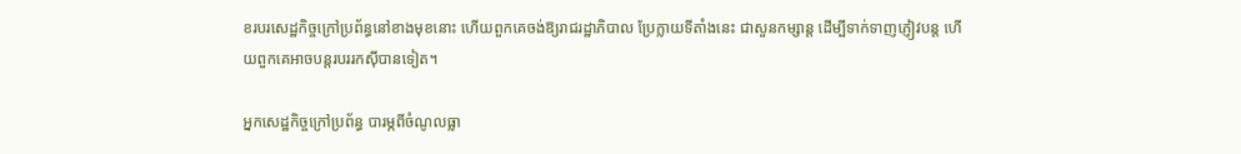ខរបរសេដ្ឋកិច្ចក្រៅប្រព័ន្ធនៅខាងមុខនោះ ហើយពួកគេចង់ឱ្យរាជរដ្ឋាភិបាល ប្រែក្លាយទីតាំងនេះ ជាសួនកម្សាន្ត ដើម្បីទាក់ទាញភ្ញៀវបន្ត ហើយពួកគេអាចបន្តរបររកស៊ីបានទៀត។

អ្នកសេដ្ឋកិច្ចក្រៅប្រព័ន្ធ បារម្ភពីចំណូលធ្លា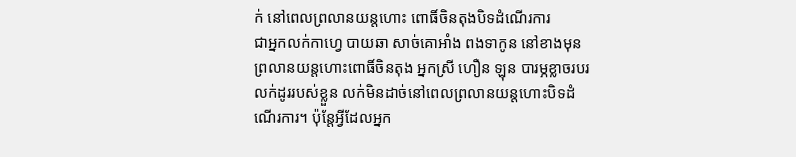ក់ នៅពេលព្រលានយន្តហោះ ពោធិ៍ចិនតុងបិទដំណើរការ
ជាអ្នកលក់កាហ្វេ បាយឆា សាច់គោអាំង ពងទាកូន នៅខាងមុនព្រលានយន្តហោះពោធិ៍ចិនតុង អ្នកស្រី ហឿន ឡុន បារម្ភខ្លាចរបរលក់ដូររបស់ខ្លួន លក់មិនដាច់នៅពេលព្រលានយន្តហោះបិទដំណើរការ។ ប៉ុន្តែអ្វីដែលអ្នក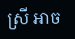ស្រី អាច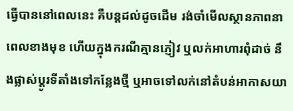ធ្វើបាននៅពេលនេះ គឺបន្តដល់ដូចដើម រង់ចាំមើលស្ថានភាពនាពេលខាងមុខ ហើយក្នុងករណីគ្មានភ្ញៀវ ឬលក់អាហារពុំដាច់ នឹងផ្លាស់ប្ដូរទីតាំងទៅកន្លែងថ្មី ឬអាចទៅលក់នៅតំបន់អាកាសយា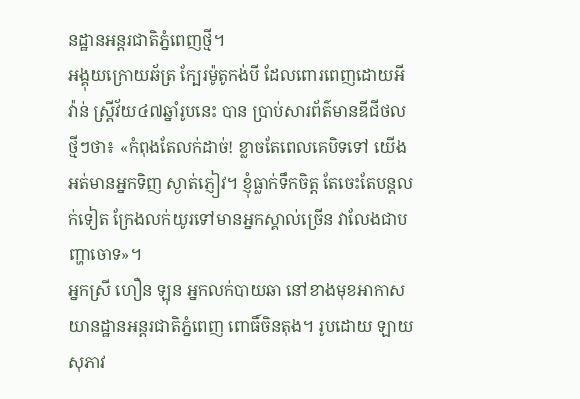នដ្ឋានអន្តរជាតិភ្នំពេញថ្មី។
អង្គុយក្រោយឆ័ត្រ ក្បែរម៉ូតូកង់បី ដែលពោរពេញដោយអីវ៉ាន់ ស្រី្តវ័យ៤៧ឆ្នាំរូបនេះ បាន ប្រាប់សារព័ត៌មានឌីជីថលថ្មីៗថា៖ «កំពុងតែលក់ដាច់! ខ្លាចតែពេលគេបិទទៅ យើងអត់មានអ្នកទិញ ស្ងាត់ភ្ញៀវ។ ខ្ញុំធ្លាក់ទឹកចិត្ត តែចេះតែបន្តលក់ទៀត ក្រែងលក់យូរទៅមានអ្នកស្គាល់ច្រើន វាលែងជាបញ្ហាចោទ»។
អ្នកស្រី ហឿន ឡុន អ្នកលក់បាយឆា នៅខាងមុខអាកាសយានដ្ឋានអន្តរជាតិភ្នំពេញ ពោធិ៍ចិនតុង។ រូបដោយ ឡាយ សុភាវ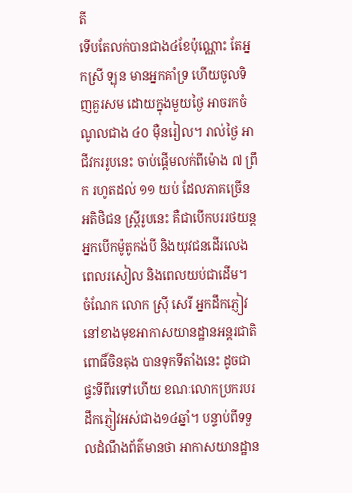តី
ទើបតែលក់បានជាង៤ខែប៉ុណ្ណោះ តែអ្នកស្រី ឡុន មានអ្នកគាំទ្រ ហើយចូលទិញគួរសម ដោយក្នុងមួយថ្ងៃ អាចរកចំណូលជាង ៤០ ម៉ឺនរៀល។ រាល់ថ្ងៃ អាជីវកររូបនេះ ចាប់ផ្ដើមលក់ពីម៉ោង ៧ ព្រឹក រហូតដល់ ១១ យប់ ដែលភាគច្រើន អតិថិជន ស្ត្រីរូបនេះ គឺជាបើកបររថយន្ត អ្នកបើកម៉ូតូកង់បី និងយុវជនដើរលេងពេលរសៀល និងពេលយប់ជាដើម។
ចំណែក លោក ស្រ៊ី សេរី អ្នកដឹកភ្ញៀវនៅខាងមុខអាកាសយានដ្ឋានអន្តរជាតិពោធិ៍ចិនតុង បានទុកទីតាំងនេះ ដូចជាផ្ទះទីពីរទៅហើយ ខណៈលោកប្រករបរដឹកភ្ញៀវអស់ជាង១៤ឆ្នាំ។ បន្ទាប់ពីទទួលដំណឹងព័ត៌មានថា អាកាសយានដ្ឋាន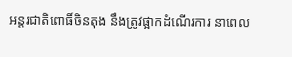អន្តរជាតិពោធិ៍ចិនតុង នឹងត្រូវផ្អាកដំណើរការ នាពេល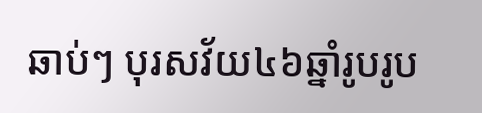ឆាប់ៗ បុរសវ័យ៤៦ឆ្នាំរូបរូប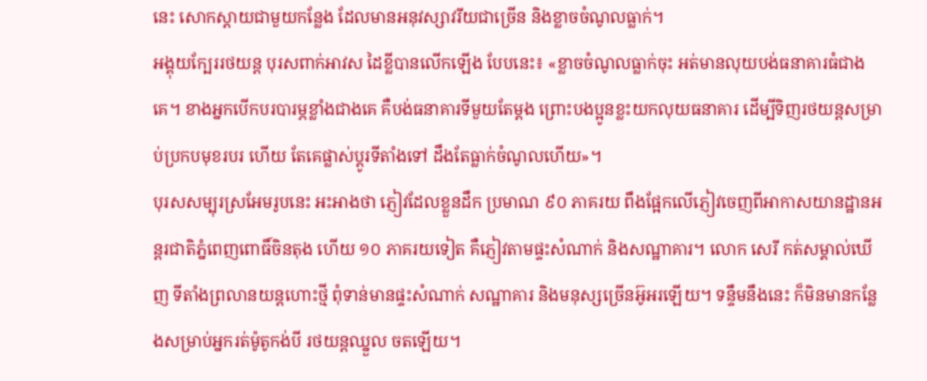នេះ សោកស្ដាយជាមួយកន្លែង ដែលមានអនុវស្សាវរីយជាច្រើន និងខ្លាចចំណូលធ្លាក់។
អង្គុយក្បែររថយន្ត បុរសពាក់អាវស ដៃខ្លីបានលើកឡើង បែបនេះ៖ «ខ្លាចចំណូលធ្លាក់ចុះ អត់មានលុយបង់ធនាគារធំជាងគេ។ ខាងអ្នកបើកបរបារម្ភខ្លាំងជាងគេ គឺបង់ធនាគារទីមួយតែម្ដង ព្រោះបងប្អូនខ្លះយកលុយធនាគារ ដើម្បីទិញរថយន្តសម្រាប់ប្រកបមុខរបរ ហើយ តែគេផ្លាស់ប្ដូរទីតាំងទៅ ដឹងតែធ្លាក់ចំណូលហើយ»។
បុរសសម្បុរស្រអែមរូបនេះ អះអាងថា ភ្ញៀវដែលខ្លួនដឹក ប្រមាណ ៩០ ភាគរយ ពឹងផ្អែកលើភ្ញៀវចេញពីអាកាសយានដ្ឋានអន្តរជាតិភ្នំពេញពោធិ៍ចិនតុង ហើយ ១០ ភាគរយទៀត គឺភ្ញៀវតាមផ្ទះសំណាក់ និងសណ្ឋាគារ។ លោក សេរី កត់សម្គាល់ឃើញ ទីតាំងព្រលានយន្តហោះថ្មី ពុំទាន់មានផ្ទះសំណាក់ សណ្ឋាគារ និងមនុស្សច្រើនអ៊ូអរឡើយ។ ទន្ទឹមនឹងនេះ ក៏មិនមានកន្លែងសម្រាប់អ្នករត់ម៉ូតូកង់បី រថយន្តឈ្នួល ចតឡើយ។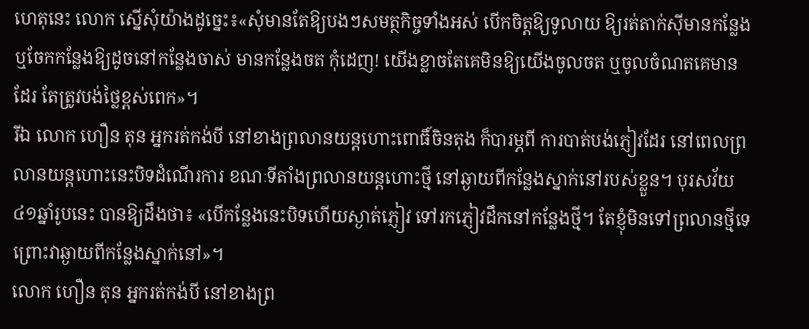ហេតុនេះ លោក ស្នើសុំយ៉ាងដូច្នេះ៖«សុំមានតែឱ្យបងៗសមត្ថកិច្ចទាំងអស់ បើកចិត្តឱ្យទូលាយ ឱ្យរត់តាក់ស៊ីមានកន្លែង ឬចែកកន្លែងឱ្យដូចនៅកន្លែងចាស់ មានកន្លែងចត កុំដេញ! យើងខ្លាចតែគេមិនឱ្យយើងចូលចត ឬចូលចំណតគេមានដែរ តែត្រូវបង់ថ្លៃខ្ពស់ពេក»។
រីឯ លោក ហឿន តុន អ្នករត់កង់បី នៅខាងព្រលានយន្តហោះពោធិ៍ចិនតុង ក៏បារម្ភពី ការបាត់បង់ភ្ញៀវដែរ នៅពេលព្រលានយន្តហោះនេះបិទដំណើរការ ខណៈទីតាំងព្រលានយន្តហោះថ្មី នៅឆ្ងាយពីកន្លែងស្នាក់នៅរបស់ខ្លួន។ បុរសវ័យ៤១ឆ្នាំរូបនេះ បានឱ្យដឹងថា៖ «បើកន្លែងនេះបិទហើយស្ងាត់ភ្ញៀវ ទៅរកភ្ញៀវដឹកនៅកន្លែងថ្មី។ តែខ្ញុំមិនទៅព្រលានថ្មីទេ ព្រោះវាឆ្ងាយពីកន្លែងស្នាក់នៅ»។
លោក ហឿន តុន អ្នករត់កង់បី នៅខាងព្រ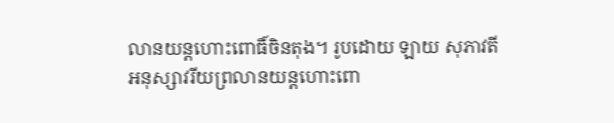លានយន្តហោះពោធិ៍ចិនតុង។ រូបដោយ ឡាយ សុភាវតី
អនុស្សាវរីយព្រលានយន្តហោះពោ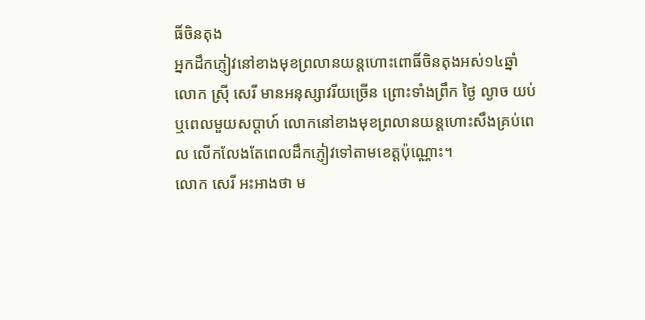ធិ៍ចិនតុង
អ្នកដឹកភ្ញៀវនៅខាងមុខព្រលានយន្តហោះពោធិ៍ចិនតុងអស់១៤ឆ្នាំ លោក ស្រ៊ី សេរី មានអនុស្សាវរីយច្រើន ព្រោះទាំងព្រឹក ថ្ងៃ ល្ងាច យប់ ឬពេលមួយសប្ដាហ៍ លោកនៅខាងមុខព្រលានយន្តហោះសឹងគ្រប់ពេល លើកលែងតែពេលដឹកភ្ញៀវទៅតាមខេត្តប៉ុណ្ណោះ។
លោក សេរី អះអាងថា ម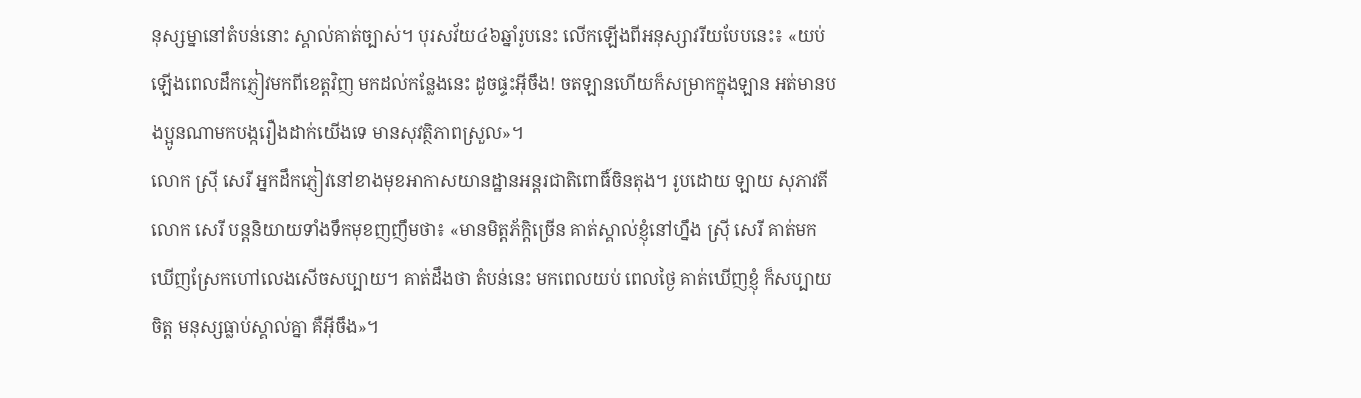នុស្សម្នានៅតំបន់នោះ ស្គាល់គាត់ច្បាស់។ បុរសវ័យ៤៦ឆ្នាំរូបនេះ លើកឡើងពីអនុស្សាវរីយបែបនេះ៖ «យប់ឡើងពេលដឹកភ្ញៀវមកពីខេត្តវិញ មកដល់កន្លែងនេះ ដូចផ្ទះអ៊ីចឹង! ចតឡានហើយក៏សម្រាកក្នុងឡាន អត់មានបងប្អូនណាមកបង្ករឿងដាក់យើងទេ មានសុវត្ថិភាពស្រួល»។
លោក ស្រ៊ី សេរី អ្នកដឹកភ្ញៀវនៅខាងមុខអាកាសយានដ្ឋានអន្តរជាតិពោធិ៍ចិនតុង។ រូបដោយ ឡាយ សុភាវតី
លោក សេរី បន្តនិយាយទាំងទឹកមុខញញឹមថា៖ «មានមិត្តភ័ក្តិច្រើន គាត់ស្គាល់ខ្ញុំនៅហ្នឹង ស៊្រី សេរី គាត់មកឃើញស្រែកហៅលេងសើចសប្បាយ។ គាត់ដឹងថា តំបន់នេះ មកពេលយប់ ពេលថ្ងៃ គាត់ឃើញខ្ញុំ ក៏សប្បាយចិត្ត មនុស្សធ្លាប់ស្គាល់គ្នា គឺអ៊ីចឹង»។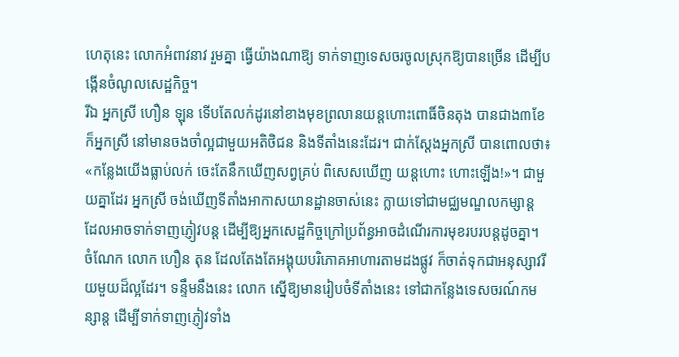ហេតុនេះ លោកអំពាវនាវ រួមគ្នា ធ្វើយ៉ាងណាឱ្យ ទាក់ទាញទេសចរចូលស្រុកឱ្យបានច្រើន ដើម្បីបង្កើនចំណូលសេដ្ឋកិច្ច។
រីឯ អ្នកស្រី ហឿន ឡុន ទើបតែលក់ដូរនៅខាងមុខព្រលានយន្តហោះពោធិ៍ចិនតុង បានជាង៣ខែ ក៏អ្នកស្រី នៅមានចងចាំល្អជាមួយអតិថិជន និងទីតាំងនេះដែរ។ ជាក់ស្ដែងអ្នកស្រី បានពោលថា៖ «កន្លែងយើងធ្លាប់លក់ ចេះតែនឹកឃើញសព្វគ្រប់ ពិសេសឃើញ យន្តហោះ ហោះឡើង!»។ ជាមួយគ្នាដែរ អ្នកស្រី ចង់ឃើញទីតាំងអាកាសយានដ្ឋានចាស់នេះ ក្លាយទៅជាមជ្ឈមណ្ឌលកម្សាន្ត ដែលអាចទាក់ទាញភ្ញៀវបន្ត ដើម្បីឱ្យអ្នកសេដ្ឋកិច្ចក្រៅប្រព័ន្ធអាចដំណើរការមុខរបរបន្តដូចគ្នា។
ចំណែក លោក ហឿន តុន ដែលតែងតែអង្គុយបរិភោគអាហារតាមដងផ្លូវ ក៏ចាត់ទុកជាអនុស្សាវរីយមួយដ៏ល្អដែរ។ ទន្ទឹមនឹងនេះ លោក ស្នើឱ្យមានរៀបចំទីតាំងនេះ ទៅជាកន្លែងទេសចរណ៍កមន្សាន្ត ដើម្បីទាក់ទាញភ្ញៀវទាំង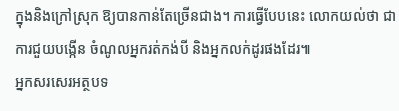ក្នុងនិងក្រៅស្រុក ឱ្យបានកាន់តែច្រើនជាង។ ការធ្វើបែបនេះ លោកយល់ថា ជាការជួយបង្កើន ចំណូលអ្នករត់កង់បី និងអ្នកលក់ដូរផងដែរ៕
អ្នកសរសេរអត្ថបទ